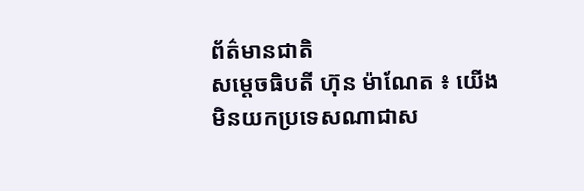ព័ត៌មានជាតិ
សម្ដេចធិបតី ហ៊ុន ម៉ាណែត ៖ យើងមិនយកប្រទេសណាជាស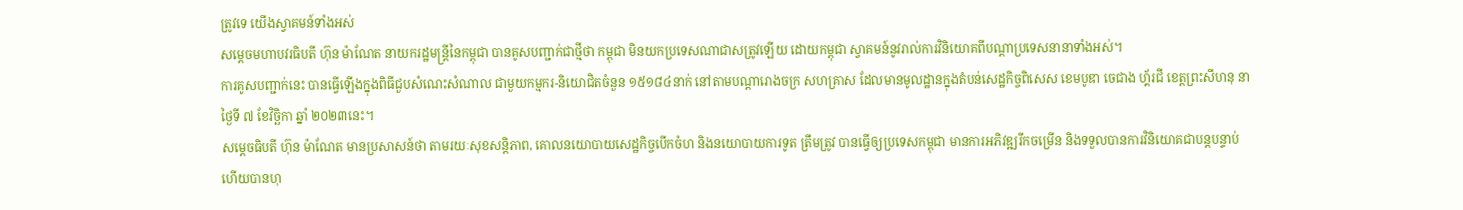ត្រូវទេ យើងស្វាគមន៍ទាំងអស់
សម្តេចមហាបវរធិបតី ហ៊ុន ម៉ាណែត នាយករដ្ឋមន្ត្រីនៃកម្ពុជា បានគូសបញ្ជាក់ជាថ្មីថា កម្ពុជា មិនយកប្រទេសណាជាសត្រូវឡើយ ដោយកម្ពុជា ស្វាគមន៍នូវរាល់ការវិនិយោគពីបណ្ដាប្រទេសនានាទាំងអស់។
ការគូសបញ្ជាក់នេះ បានធ្វើឡើងក្នុងពិធីជួបសំណេះសំណាល ជាមួយកម្មករ-និយោជិតចំនួន ១៥១៨៤នាក់ នៅតាមបណ្តារោងចក្រ សហគ្រាស ដែលមានមូលដ្ឋានក្នុងតំបន់សេដ្ឋកិច្ចពិសេស ខេមបូឌា ចេជាង ហ្គ័រជី ខេត្តព្រះសីហនុ នាថ្ងៃទី ៧ ខែវិច្ឆិកា ឆ្នាំ ២០២៣នេះ។
សម្ដេចធិបតី ហ៊ុន ម៉ាណែត មានប្រសាសន៍ថា តាមរយៈសុខសន្តិភាព, គោលនយោបាយសេដ្ឋកិច្ចបើកចំហ និងនយោបាយការទូត ត្រឹមត្រូវ បានធ្វើឲ្យប្រទេសកម្ពុជា មានការអភិវឌ្ឍរីកចម្រើន និងទទួលបានការវិនិយោគជាបន្តបន្ទាប់ ហើយបានហុ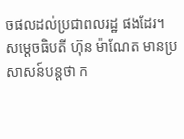ចផលដល់ប្រជាពលរដ្ឋ ផងដែរ។
សម្ដេចធិបតី ហ៊ុន ម៉ាណែត មានប្រសាសន៍បន្តថា ក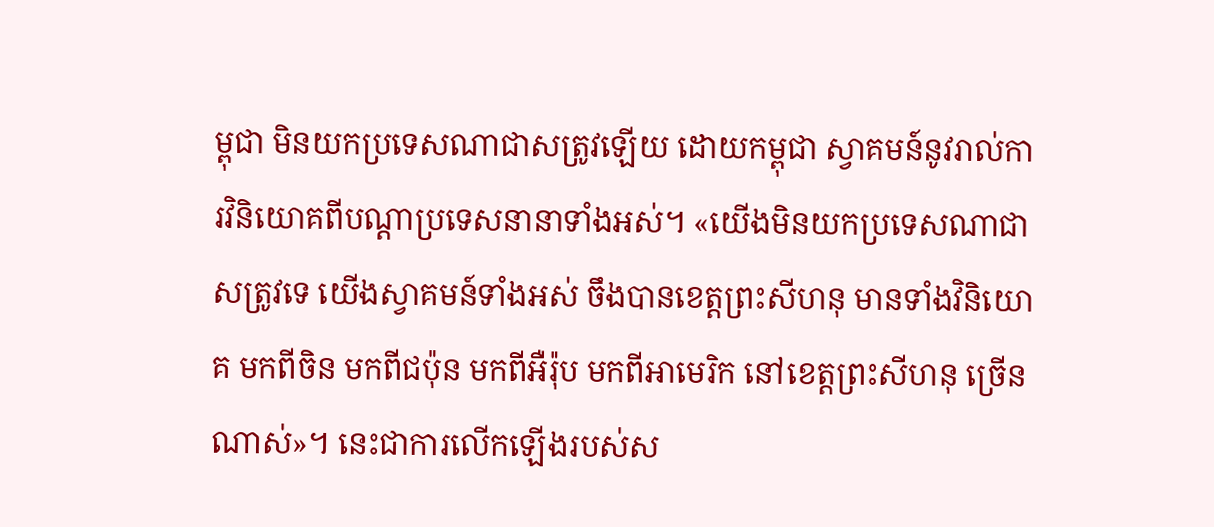ម្ពុជា មិនយកប្រទេសណាជាសត្រូវឡើយ ដោយកម្ពុជា ស្វាគមន៍នូវរាល់ការវិនិយោគពីបណ្ដាប្រទេសនានាទាំងអស់។ «យើងមិនយកប្រទេសណាជាសត្រូវទេ យើងស្វាគមន៍ទាំងអស់ ចឹងបានខេត្តព្រះសីហនុ មានទាំងវិនិយោគ មកពីចិន មកពីជប៉ុន មកពីអឺរ៉ុប មកពីអាមេរិក នៅខេត្តព្រះសីហនុ ច្រើនណាស់»។ នេះជាការលើកឡើងរបស់ស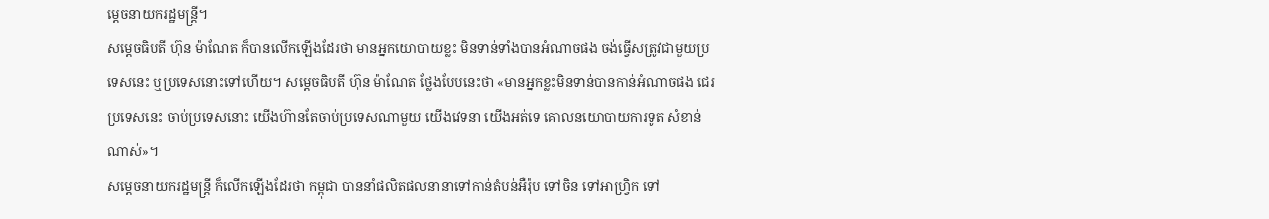ម្ដេចនាយករដ្ឋមន្ត្រី។
សម្ដេចធិបតី ហ៊ុន ម៉ាណែត ក៏បានលើកឡើងដែរថា មានអ្នកយោបាយខ្លះ មិនទាន់ទាំងបានអំណាចផង ចង់ធ្វើសត្រូវជាមួយប្រទេសនេះ ឬប្រទេសនោះទៅហើយ។ សម្ដេចធិបតី ហ៊ុន ម៉ាណែត ថ្លែងបែបនេះថា «មានអ្នកខ្លះមិនទាន់បានកាន់អំណាចផង ជេរប្រទេសនេះ ចាប់ប្រទេសនោះ យើងហ៊ានតែចាប់ប្រទេសណាមួយ យើងវេទនា យើងអត់ទេ គោលនយោបាយការទូត សំខាន់ណាស់»។
សម្ដេចនាយករដ្ឋមន្ត្រី ក៏លើកឡើងដែរថា កម្ពុជា បាននាំផលិតផលនានាទៅកាន់តំបន់អឺរ៉ុប ទៅចិន ទៅអាហ្វ្រិក ទៅ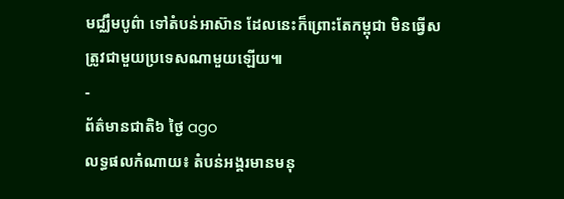មជ្ឈឹមបូព៌ា ទៅតំបន់អាស៊ាន ដែលនេះក៏ព្រោះតែកម្ពុជា មិនធ្វើសត្រូវជាមួយប្រទេសណាមួយឡើយ៕
-
ព័ត៌មានជាតិ៦ ថ្ងៃ ago
លទ្ធផលកំណាយ៖ តំបន់អង្គរមានមនុ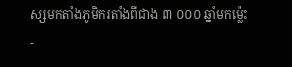ស្សមកតាំងភូមិករតាំងពីជាង ៣ ០០០ ឆ្នាំមកម្ល៉េះ
-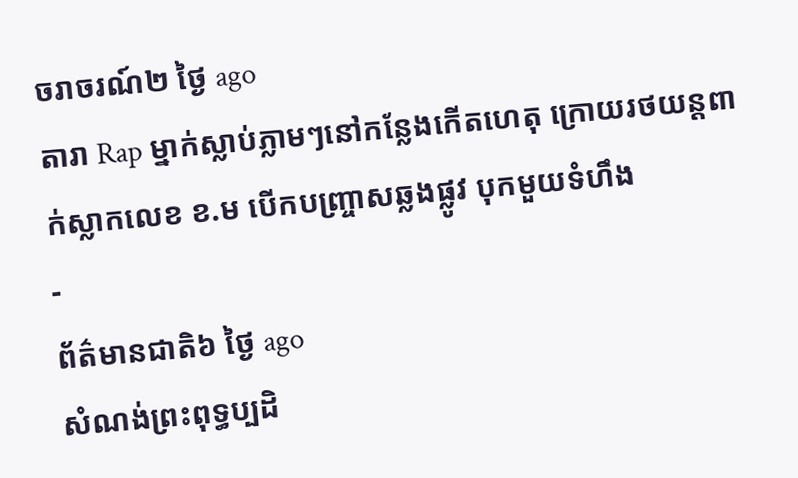ចរាចរណ៍២ ថ្ងៃ ago
តារា Rap ម្នាក់ស្លាប់ភ្លាមៗនៅកន្លែងកើតហេតុ ក្រោយរថយន្ដពាក់ស្លាកលេខ ខ.ម បើកបញ្ច្រាសឆ្លងផ្លូវ បុកមួយទំហឹង
-
ព័ត៌មានជាតិ៦ ថ្ងៃ ago
សំណង់ព្រះពុទ្ធប្បដិ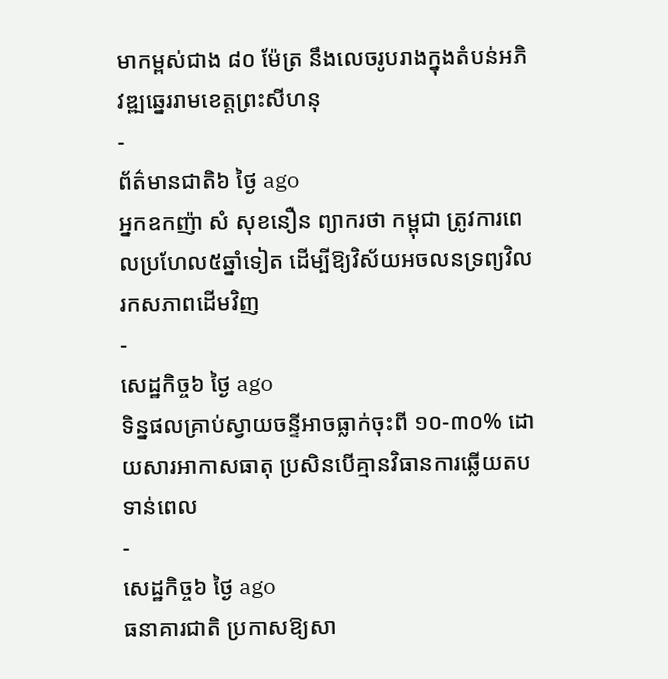មាកម្ពស់ជាង ៨០ ម៉ែត្រ នឹងលេចរូបរាងក្នុងតំបន់អភិវឌ្ឍឆ្នេររាមខេត្តព្រះសីហនុ
-
ព័ត៌មានជាតិ៦ ថ្ងៃ ago
អ្នកឧកញ៉ា សំ សុខនឿន ព្យាករថា កម្ពុជា ត្រូវការពេលប្រហែល៥ឆ្នាំទៀត ដើម្បីឱ្យវិស័យអចលនទ្រព្យវិលរកសភាពដើមវិញ
-
សេដ្ឋកិច្ច៦ ថ្ងៃ ago
ទិន្នផលគ្រាប់ស្វាយចន្ទីអាចធ្លាក់ចុះពី ១០-៣០% ដោយសារអាកាសធាតុ ប្រសិនបើគ្មានវិធានការឆ្លើយតបទាន់ពេល
-
សេដ្ឋកិច្ច៦ ថ្ងៃ ago
ធនាគារជាតិ ប្រកាសឱ្យសា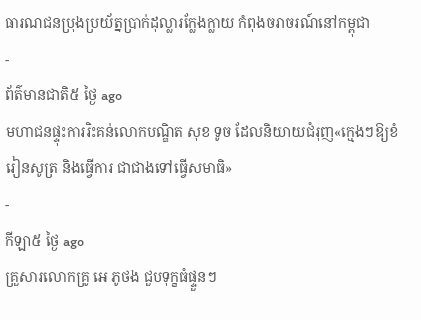ធារណជនប្រុងប្រយ័ត្នប្រាក់ដុល្លារក្លែងក្លាយ កំពុងចរាចរណ៍នៅកម្ពុជា
-
ព័ត៌មានជាតិ៥ ថ្ងៃ ago
មហាជនផ្ទុះការរិះគន់លោកបណ្ឌិត សុខ ទូច ដែលនិយាយជំរុញ«ក្មេងៗឱ្យខំរៀនសូត្រ និងធ្វើការ ជាជាងទៅធ្វើសមាធិ»
-
កីឡា៥ ថ្ងៃ ago
គ្រួសារលោកគ្រូ អេ ភូថង ជួបទុក្ខធំផ្ទួនៗ